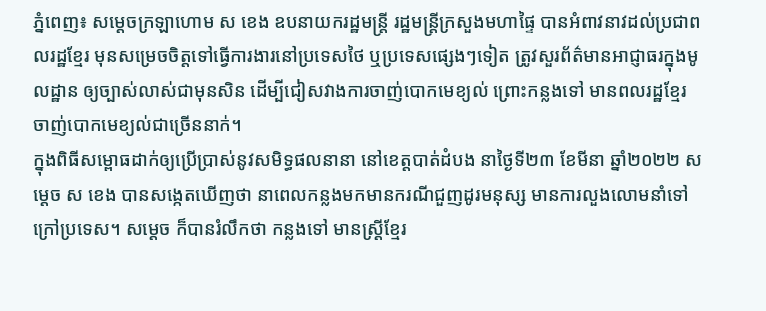ភ្នំពេញ៖ សម្ដេចក្រឡាហោម ស ខេង ឧបនាយករដ្ឋមន្ត្រី រដ្ឋមន្ត្រីក្រសួងមហាផ្ទៃ បានអំពាវនាវដល់ប្រជាពលរដ្ឋខ្មែរ មុនសម្រេចចិត្តទៅធ្វើការងារនៅប្រទេសថៃ ឬប្រទេសផ្សេងៗទៀត ត្រូវសួរព័ត៌មានអាជ្ញាធរក្នុងមូលដ្ឋាន ឲ្យច្បាស់លាស់ជាមុនសិន ដើម្បីជៀសវាងការចាញ់បោកមេខ្យល់ ព្រោះកន្លងទៅ មានពលរដ្ឋខ្មែរ ចាញ់បោកមេខ្យល់ជាច្រើននាក់។
ក្នុងពិធីសម្ពោធដាក់ឲ្យប្រើប្រាស់នូវសមិទ្ធផលនានា នៅខេត្តបាត់ដំបង នាថ្ងៃទី២៣ ខែមីនា ឆ្នាំ២០២២ សម្ដេច ស ខេង បានសង្កេតឃើញថា នាពេលកន្លងមកមានករណីជួញដូរមនុស្ស មានការលួងលោមនាំទៅក្រៅប្រទេស។ សម្ដេច ក៏បានរំលឹកថា កន្លងទៅ មានស្ដ្រីខ្មែរ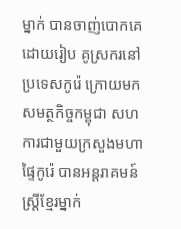ម្នាក់ បានចាញ់បោកគេដោយរៀប គូស្រករនៅប្រទេសកូរ៉េ ក្រោយមក សមត្ថកិច្ចកម្ពុជា សហការជាមួយក្រសួងមហាផ្ទៃកូរ៉េ បានអន្ដរាគមន៍ស្ដ្រីខ្មែរម្នាក់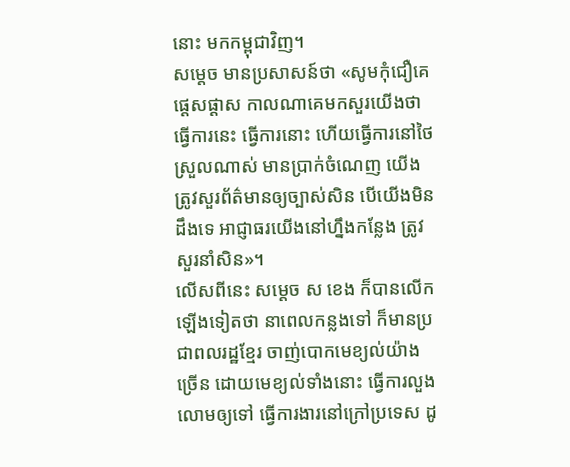នោះ មកកម្ពុជាវិញ។
សម្ដេច មានប្រសាសន៍ថា «សូមកុំជឿគេផ្តេសផ្ដាស កាលណាគេមកសួរយើងថា ធ្វើការនេះ ធ្វើការនោះ ហើយធ្វើការនៅថៃស្រួលណាស់ មានប្រាក់ចំណេញ យើងត្រូវសួរព័ត៌មានឲ្យច្បាស់សិន បើយើងមិនដឹងទេ អាជ្ញាធរយើងនៅហ្នឹងកន្លែង ត្រូវសួរនាំសិន»។
លើសពីនេះ សម្ដេច ស ខេង ក៏បានលើកឡើងទៀតថា នាពេលកន្លងទៅ ក៏មានប្រជាពលរដ្ឋខ្មែរ ចាញ់បោកមេខ្យល់យ៉ាងច្រើន ដោយមេខ្យល់ទាំងនោះ ធ្វើការលួងលោមឲ្យទៅ ធ្វើការងារនៅក្រៅប្រទេស ដូ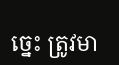ច្នេះ ត្រូវមា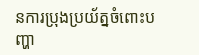នការប្រុងប្រយ័ត្នចំពោះបញ្ហា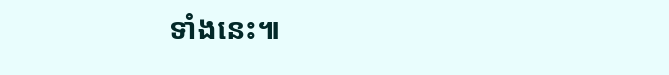ទាំងនេះ៕